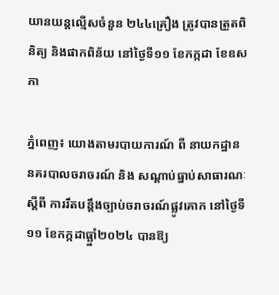យានយន្តល្មើសចំនួន ២៤៤គ្រឿង ត្រូវបានត្រួតពិនិត្យ និងផាកពិន័យ នៅថ្ងៃទី១១ ខែកក្កដា ខែឧសភា

ភ្នំពេញ៖ យោងតាមរបាយការណ៍ ពី នាយកដ្ឋាន នគរបាលចរាចរណ៍ និង សណ្តាប់ធ្នាប់សាធារណៈ ស្តីពី ការរឹតបន្ដឹងច្បាប់ចរាចរណ៍ផ្លូវគោក នៅថ្ងៃទី១១ ខែកក្កដាធ្ឆ្នាំ២០២៤ បានឱ្យ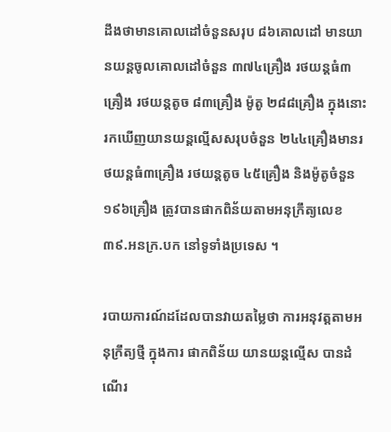ដឹងថាមានគោលដៅចំនួនសរុប ៨៦គោលដៅ មានយានយន្តចូលគោលដៅចំនួន ៣៧៤គ្រឿង រថយន្តធំ៣គ្រឿង រថយន្តតូច ៨៣គ្រឿង ម៉ូតូ ២៨៨គ្រឿង ក្នុងនោះរកឃើញយានយន្តល្មើសសរុបចំនួន ២៤៤គ្រឿងមានរថយន្តធំ៣គ្រឿង រថយន្តតូច ៤៥គ្រឿង និងម៉ូតូចំនួន ១៩៦គ្រឿង ត្រូវបានផាកពិន័យតាមអនុក្រឹត្យលេខ ៣៩.អនក្រ.បក នៅទូទាំងប្រទេស ។

របាយការណ៍ដដែលបានវាយតម្លៃថា ការអនុវត្តតាមអនុក្រឹត្យថ្មី ក្នុងការ ផាកពិន័យ យានយន្តល្មើស បានដំណើរ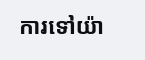ការទៅយ៉ា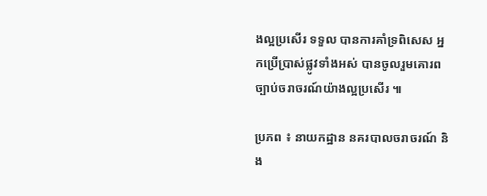ងល្អប្រសើរ ទទួល បានការគាំទ្រពិសេស អ្នកប្រើប្រាស់ផ្លូវទាំងអស់ បានចូលរួមគោរព ច្បាប់ចរាចរណ៍យ៉ាងល្អប្រសើរ ៕

ប្រភព ៖ នាយកដ្ឋាន នគរបាលចរាចរណ៍ និង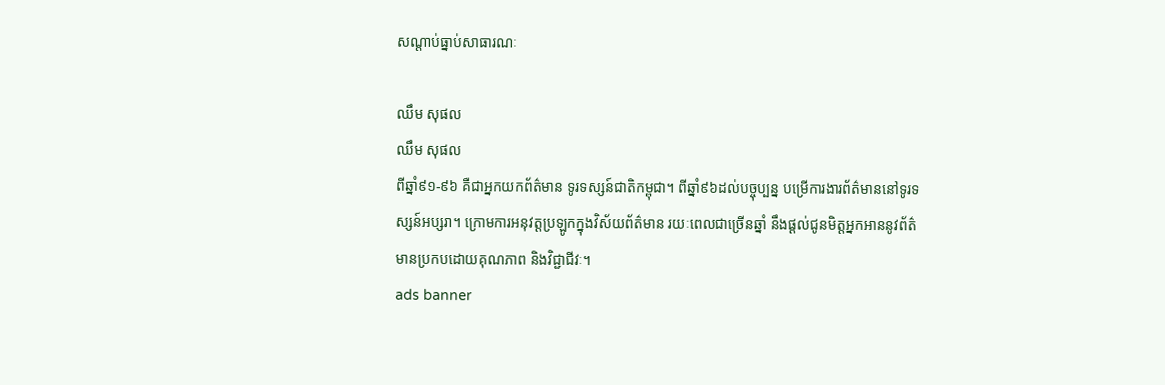សណ្តាប់ធ្នាប់សាធារណៈ

ឈឹម សុផល
ឈឹម សុផល
ពីឆ្នាំ៩១-៩៦ គឺជាអ្នកយកព័ត៌មាន ទូរទស្សន៍ជាតិកម្ពុជា។ ពីឆ្នាំ៩៦ដល់បច្ចុប្បន្ន បម្រើការងារព័ត៌មាននៅទូរទស្សន៍អប្សរា។ ក្រោមការអនុវត្តប្រឡូកក្នុងវិស័យព័ត៌មាន រយៈពេលជាច្រើនឆ្នាំ នឹងផ្ដល់ជូនមិត្តអ្នកអាននូវព័ត៌មានប្រកបដោយគុណភាព និងវិជ្ជាជីវៈ។
ads banner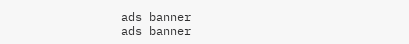ads banner
ads banner